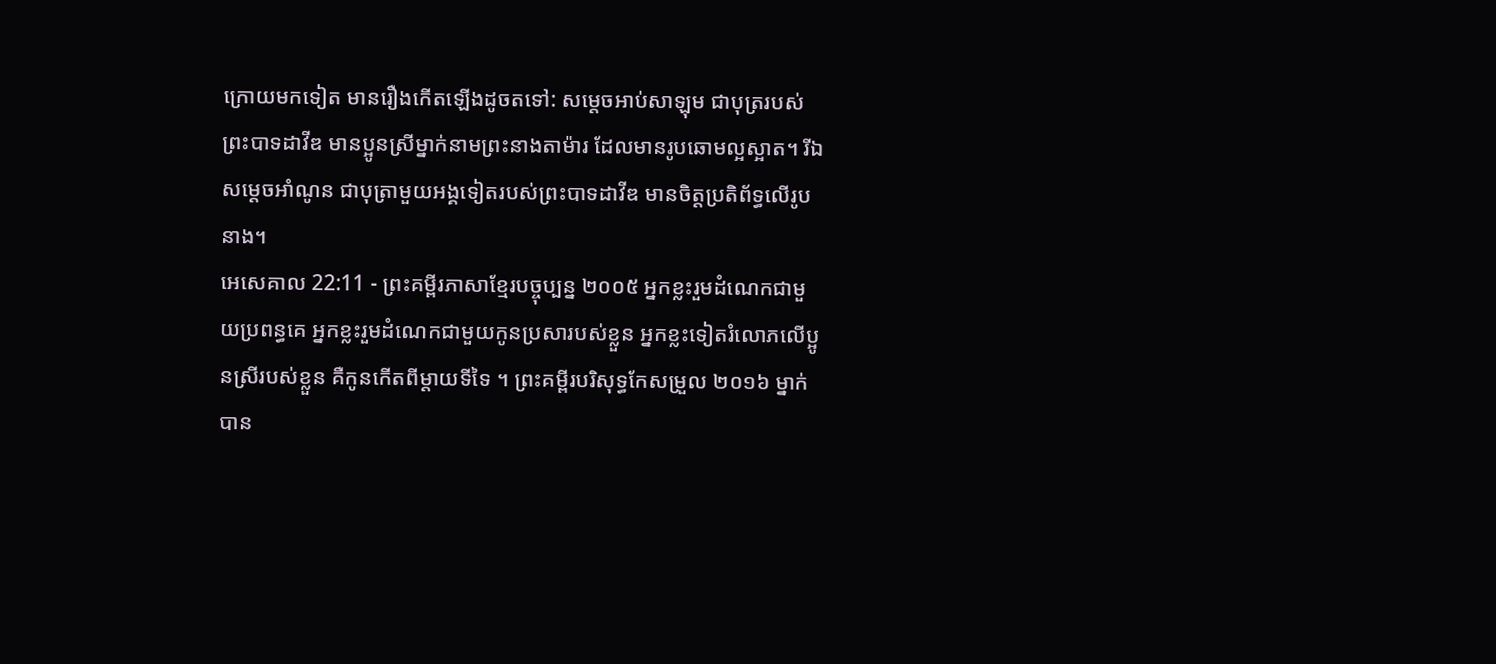ក្រោយមកទៀត មានរឿងកើតឡើងដូចតទៅ: សម្ដេចអាប់សាឡុម ជាបុត្ររបស់ព្រះបាទដាវីឌ មានប្អូនស្រីម្នាក់នាមព្រះនាងតាម៉ារ ដែលមានរូបឆោមល្អស្អាត។ រីឯសម្ដេចអាំណូន ជាបុត្រាមួយអង្គទៀតរបស់ព្រះបាទដាវីឌ មានចិត្តប្រតិព័ទ្ធលើរូបនាង។
អេសេគាល 22:11 - ព្រះគម្ពីរភាសាខ្មែរបច្ចុប្បន្ន ២០០៥ អ្នកខ្លះរួមដំណេកជាមួយប្រពន្ធគេ អ្នកខ្លះរួមដំណេកជាមួយកូនប្រសារបស់ខ្លួន អ្នកខ្លះទៀតរំលោភលើប្អូនស្រីរបស់ខ្លួន គឺកូនកើតពីម្ដាយទីទៃ ។ ព្រះគម្ពីរបរិសុទ្ធកែសម្រួល ២០១៦ ម្នាក់បាន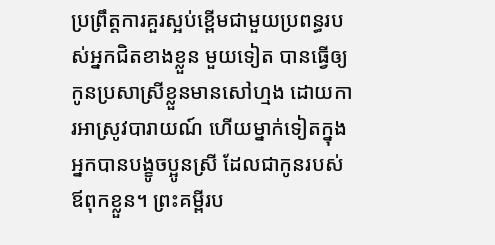ប្រព្រឹត្តការគួរស្អប់ខ្ពើមជាមួយប្រពន្ធរបស់អ្នកជិតខាងខ្លួន មួយទៀត បានធ្វើឲ្យកូនប្រសាស្រីខ្លួនមានសៅហ្មង ដោយការអាស្រូវបារាយណ៍ ហើយម្នាក់ទៀតក្នុងអ្នកបានបង្ខូចប្អូនស្រី ដែលជាកូនរបស់ឪពុកខ្លួន។ ព្រះគម្ពីរប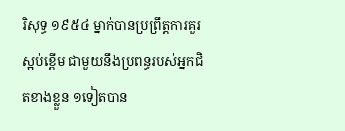រិសុទ្ធ ១៩៥៤ ម្នាក់បានប្រព្រឹត្តការគួរស្អប់ខ្ពើម ជាមួយនឹងប្រពន្ធរបស់អ្នកជិតខាងខ្លួន ១ទៀតបាន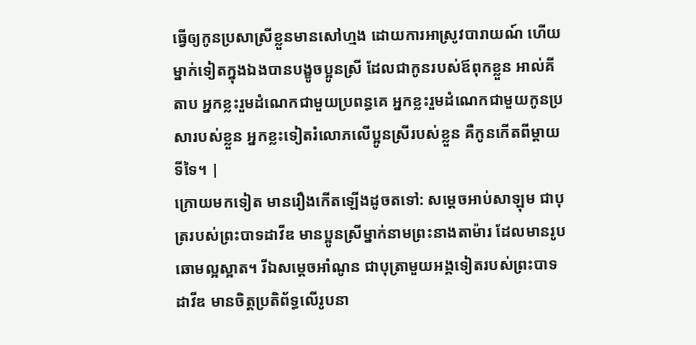ធ្វើឲ្យកូនប្រសាស្រីខ្លួនមានសៅហ្មង ដោយការអាស្រូវបារាយណ៍ ហើយម្នាក់ទៀតក្នុងឯងបានបង្ខូចប្អូនស្រី ដែលជាកូនរបស់ឪពុកខ្លួន អាល់គីតាប អ្នកខ្លះរួមដំណេកជាមួយប្រពន្ធគេ អ្នកខ្លះរួមដំណេកជាមួយកូនប្រសារបស់ខ្លួន អ្នកខ្លះទៀតរំលោភលើប្អូនស្រីរបស់ខ្លួន គឺកូនកើតពីម្ដាយទីទៃ។ |
ក្រោយមកទៀត មានរឿងកើតឡើងដូចតទៅ: សម្ដេចអាប់សាឡុម ជាបុត្ររបស់ព្រះបាទដាវីឌ មានប្អូនស្រីម្នាក់នាមព្រះនាងតាម៉ារ ដែលមានរូបឆោមល្អស្អាត។ រីឯសម្ដេចអាំណូន ជាបុត្រាមួយអង្គទៀតរបស់ព្រះបាទដាវីឌ មានចិត្តប្រតិព័ទ្ធលើរូបនា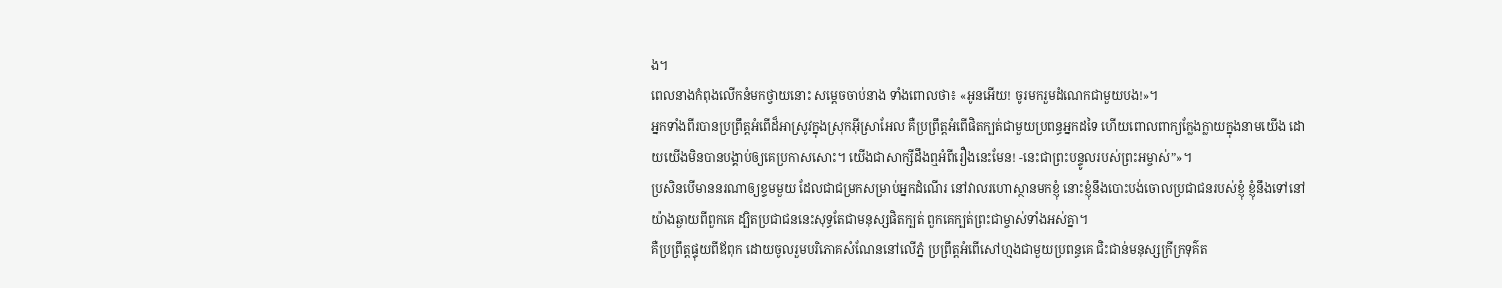ង។
ពេលនាងកំពុងលើកនំមកថ្វាយនោះ សម្ដេចចាប់នាង ទាំងពោលថា៖ «អូនអើយ! ចូរមករួមដំណេកជាមួយបង!»។
អ្នកទាំងពីរបានប្រព្រឹត្តអំពើដ៏អាស្រូវក្នុងស្រុកអ៊ីស្រាអែល គឺប្រព្រឹត្តអំពើផិតក្បត់ជាមួយប្រពន្ធអ្នកដទៃ ហើយពោលពាក្យក្លែងក្លាយក្នុងនាមយើង ដោយយើងមិនបានបង្គាប់ឲ្យគេប្រកាសសោះ។ យើងជាសាក្សីដឹងឮអំពីរឿងនេះមែន! -នេះជាព្រះបន្ទូលរបស់ព្រះអម្ចាស់”»។
ប្រសិនបើមាននរណាឲ្យខ្ទមមួយ ដែលជាជម្រកសម្រាប់អ្នកដំណើរ នៅវាលរហោស្ថានមកខ្ញុំ នោះខ្ញុំនឹងបោះបង់ចោលប្រជាជនរបស់ខ្ញុំ ខ្ញុំនឹងទៅនៅយ៉ាងឆ្ងាយពីពួកគេ ដ្បិតប្រជាជននេះសុទ្ធតែជាមនុស្សផិតក្បត់ ពួកគេក្បត់ព្រះជាម្ចាស់ទាំងអស់គ្នា។
គឺប្រព្រឹត្តផ្ទុយពីឪពុក ដោយចូលរួមបរិភោគសំណែននៅលើភ្នំ ប្រព្រឹត្តអំពើសៅហ្មងជាមួយប្រពន្ធគេ ជិះជាន់មនុស្សក្រីក្រទុគ៌ត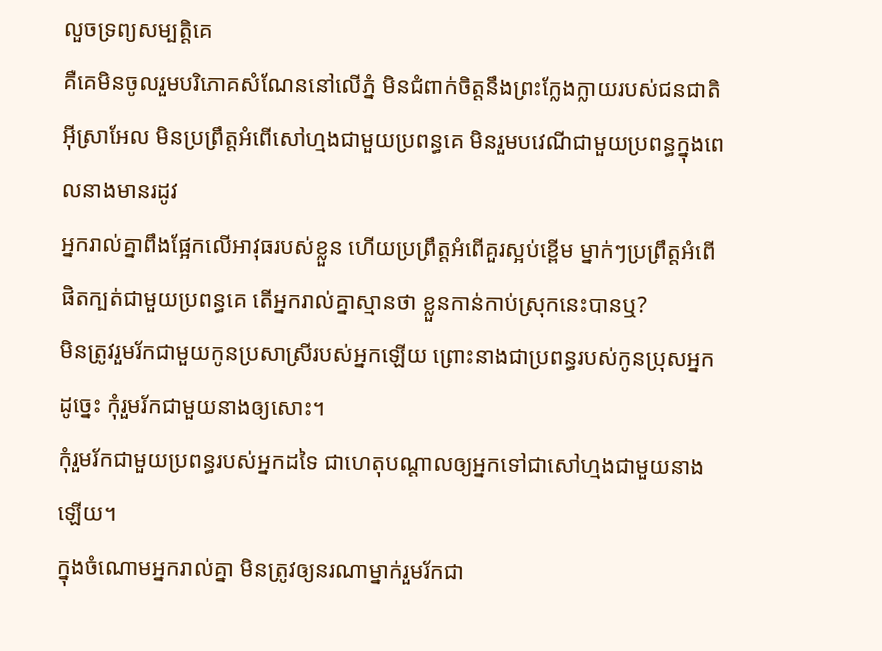លួចទ្រព្យសម្បត្តិគេ
គឺគេមិនចូលរួមបរិភោគសំណែននៅលើភ្នំ មិនជំពាក់ចិត្តនឹងព្រះក្លែងក្លាយរបស់ជនជាតិអ៊ីស្រាអែល មិនប្រព្រឹត្តអំពើសៅហ្មងជាមួយប្រពន្ធគេ មិនរួមបវេណីជាមួយប្រពន្ធក្នុងពេលនាងមានរដូវ
អ្នករាល់គ្នាពឹងផ្អែកលើអាវុធរបស់ខ្លួន ហើយប្រព្រឹត្តអំពើគួរស្អប់ខ្ពើម ម្នាក់ៗប្រព្រឹត្តអំពើផិតក្បត់ជាមួយប្រពន្ធគេ តើអ្នករាល់គ្នាស្មានថា ខ្លួនកាន់កាប់ស្រុកនេះបានឬ?
មិនត្រូវរួមរ័កជាមួយកូនប្រសាស្រីរបស់អ្នកឡើយ ព្រោះនាងជាប្រពន្ធរបស់កូនប្រុសអ្នក ដូច្នេះ កុំរួមរ័កជាមួយនាងឲ្យសោះ។
កុំរួមរ័កជាមួយប្រពន្ធរបស់អ្នកដទៃ ជាហេតុបណ្ដាលឲ្យអ្នកទៅជាសៅហ្មងជាមួយនាងឡើយ។
ក្នុងចំណោមអ្នករាល់គ្នា មិនត្រូវឲ្យនរណាម្នាក់រួមរ័កជា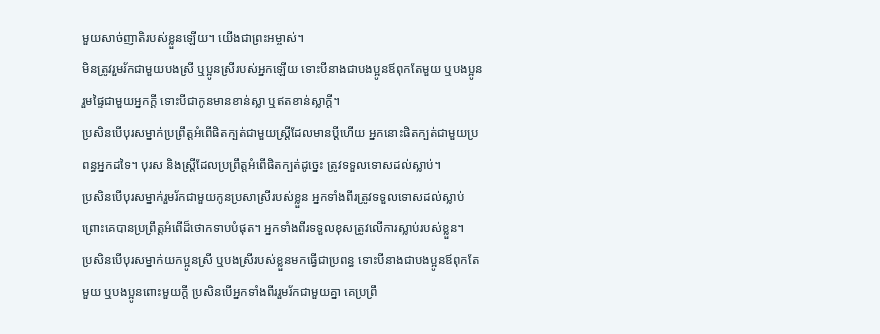មួយសាច់ញាតិរបស់ខ្លួនឡើយ។ យើងជាព្រះអម្ចាស់។
មិនត្រូវរួមរ័កជាមួយបងស្រី ឬប្អូនស្រីរបស់អ្នកឡើយ ទោះបីនាងជាបងប្អូនឪពុកតែមួយ ឬបងប្អូនរួមផ្ទៃជាមួយអ្នកក្ដី ទោះបីជាកូនមានខាន់ស្លា ឬឥតខាន់ស្លាក្ដី។
ប្រសិនបើបុរសម្នាក់ប្រព្រឹត្តអំពើផិតក្បត់ជាមួយស្ត្រីដែលមានប្ដីហើយ អ្នកនោះផិតក្បត់ជាមួយប្រពន្ធអ្នកដទៃ។ បុរស និងស្ត្រីដែលប្រព្រឹត្តអំពើផិតក្បត់ដូច្នេះ ត្រូវទទួលទោសដល់ស្លាប់។
ប្រសិនបើបុរសម្នាក់រួមរ័កជាមួយកូនប្រសាស្រីរបស់ខ្លួន អ្នកទាំងពីរត្រូវទទួលទោសដល់ស្លាប់ ព្រោះគេបានប្រព្រឹត្តអំពើដ៏ថោកទាបបំផុត។ អ្នកទាំងពីរទទួលខុសត្រូវលើការស្លាប់របស់ខ្លួន។
ប្រសិនបើបុរសម្នាក់យកប្អូនស្រី ឬបងស្រីរបស់ខ្លួនមកធ្វើជាប្រពន្ធ ទោះបីនាងជាបងប្អូនឪពុកតែមួយ ឬបងប្អូនពោះមួយក្ដី ប្រសិនបើអ្នកទាំងពីររួមរ័កជាមួយគ្នា គេប្រព្រឹ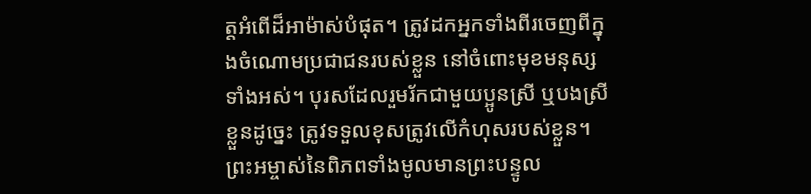ត្តអំពើដ៏អាម៉ាស់បំផុត។ ត្រូវដកអ្នកទាំងពីរចេញពីក្នុងចំណោមប្រជាជនរបស់ខ្លួន នៅចំពោះមុខមនុស្សទាំងអស់។ បុរសដែលរួមរ័កជាមួយប្អូនស្រី ឬបងស្រីខ្លួនដូច្នេះ ត្រូវទទួលខុសត្រូវលើកំហុសរបស់ខ្លួន។
ព្រះអម្ចាស់នៃពិភពទាំងមូលមានព្រះបន្ទូល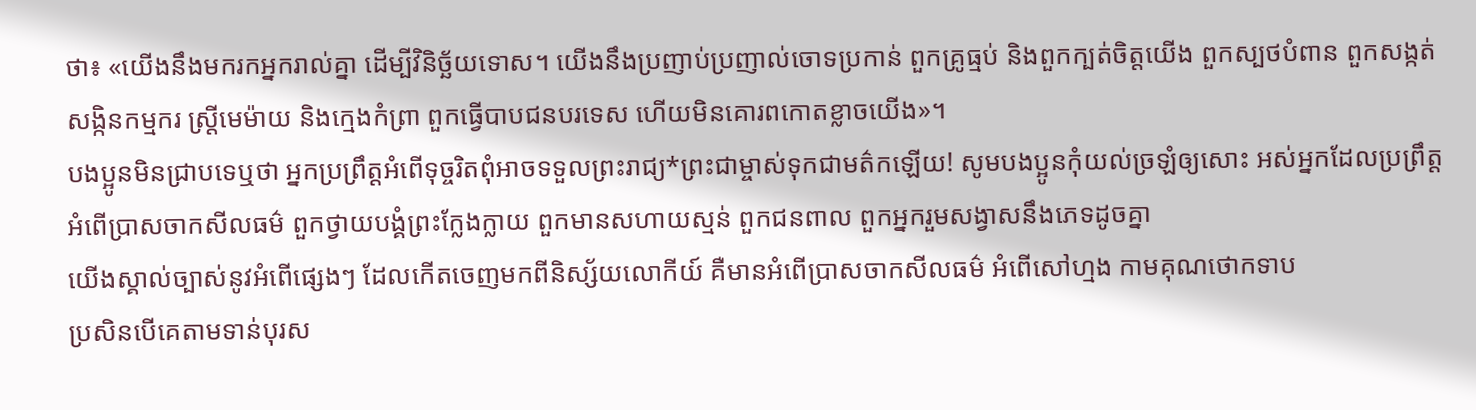ថា៖ «យើងនឹងមករកអ្នករាល់គ្នា ដើម្បីវិនិច្ឆ័យទោស។ យើងនឹងប្រញាប់ប្រញាល់ចោទប្រកាន់ ពួកគ្រូធ្មប់ និងពួកក្បត់ចិត្តយើង ពួកស្បថបំពាន ពួកសង្កត់សង្កិនកម្មករ ស្ត្រីមេម៉ាយ និងក្មេងកំព្រា ពួកធ្វើបាបជនបរទេស ហើយមិនគោរពកោតខ្លាចយើង»។
បងប្អូនមិនជ្រាបទេឬថា អ្នកប្រព្រឹត្តអំពើទុច្ចរិតពុំអាចទទួលព្រះរាជ្យ*ព្រះជាម្ចាស់ទុកជាមត៌កឡើយ! សូមបងប្អូនកុំយល់ច្រឡំឲ្យសោះ អស់អ្នកដែលប្រព្រឹត្តអំពើប្រាសចាកសីលធម៌ ពួកថ្វាយបង្គំព្រះក្លែងក្លាយ ពួកមានសហាយស្មន់ ពួកជនពាល ពួកអ្នករួមសង្វាសនឹងភេទដូចគ្នា
យើងស្គាល់ច្បាស់នូវអំពើផ្សេងៗ ដែលកើតចេញមកពីនិស្ស័យលោកីយ៍ គឺមានអំពើប្រាសចាកសីលធម៌ អំពើសៅហ្មង កាមគុណថោកទាប
ប្រសិនបើគេតាមទាន់បុរស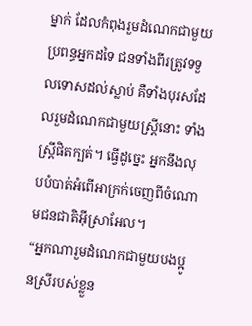ម្នាក់ ដែលកំពុងរួមដំណេកជាមួយប្រពន្ធអ្នកដទៃ ជនទាំងពីរត្រូវទទួលទោសដល់ស្លាប់ គឺទាំងបុរសដែលរួមដំណេកជាមួយស្ត្រីនោះ ទាំងស្ត្រីផិតក្បត់។ ធ្វើដូច្នេះ អ្នកនឹងលុបបំបាត់អំពើអាក្រក់ចេញពីចំណោមជនជាតិអ៊ីស្រាអែល។
“អ្នកណារួមដំណេកជាមួយបងប្អូនស្រីរបស់ខ្លួន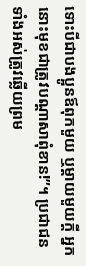ទោះបីជាបងប្អូនឪពុកមួយ ឬម្ដាយមួយក្ដី អ្នកនោះមុខជាត្រូវបណ្ដាសាពុំខាន!”។ ប្រជាជនទាំងអស់ត្រូវឆ្លើយព្រម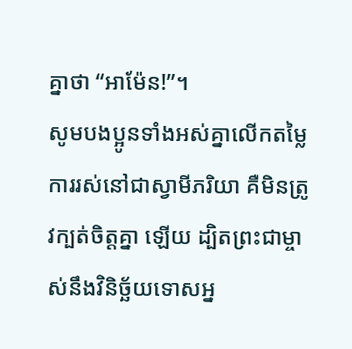គ្នាថា “អាម៉ែន!”។
សូមបងប្អូនទាំងអស់គ្នាលើកតម្លៃការរស់នៅជាស្វាមីភរិយា គឺមិនត្រូវក្បត់ចិត្តគ្នា ឡើយ ដ្បិតព្រះជាម្ចាស់នឹងវិនិច្ឆ័យទោសអ្ន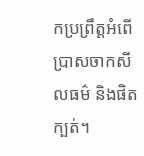កប្រព្រឹត្តអំពើប្រាសចាកសីលធម៌ និងផិតក្បត់។